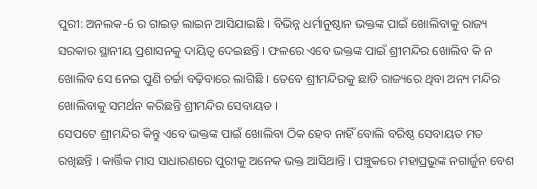ପୁରୀ: ଅନଲକ-6 ର ଗାଇଡ଼ ଲାଇନ ଆସିଯାଇଛି । ବିଭିନ୍ନ ଧର୍ମାନୁଷ୍ଠାନ ଭକ୍ତଙ୍କ ପାଇଁ ଖୋଲିବାକୁ ରାଜ୍ୟ ସରକାର ସ୍ଥାନୀୟ ପ୍ରଶାସନକୁ ଦାୟିତ୍ବ ଦେଇଛନ୍ତି । ଫଳରେ ଏବେ ଭକ୍ତଙ୍କ ପାଇଁ ଶ୍ରୀମନ୍ଦିର ଖୋଲିବ କି ନ ଖୋଲିବ ସେ ନେଇ ପୁଣି ଚର୍ଚ୍ଚା ବଢ଼ିବାରେ ଲାଗିଛି । ତେବେ ଶ୍ରୀମନ୍ଦିରକୁ ଛାଡି ରାଜ୍ୟରେ ଥିବା ଅନ୍ୟ ମନ୍ଦିର ଖୋଲିବାକୁ ସମର୍ଥନ କରିଛନ୍ତି ଶ୍ରୀମନ୍ଦିର ସେବାୟତ ।
ସେପଟେ ଶ୍ରୀମନ୍ଦିର କିନ୍ତୁ ଏବେ ଭକ୍ତଙ୍କ ପାଇଁ ଖୋଲିବା ଠିକ ହେବ ନାହିଁ ବୋଲି ବରିଷ୍ଠ ସେବାୟତ ମତ ରଖିଛନ୍ତି । କାର୍ତ୍ତିକ ମାସ ସାଧାରଣରେ ପୁରୀକୁ ଅନେକ ଭକ୍ତ ଆସିଥାନ୍ତି । ପଞ୍ଚୁକରେ ମହାପ୍ରଭୁଙ୍କ ନଗାର୍ଜୁନ ବେଶ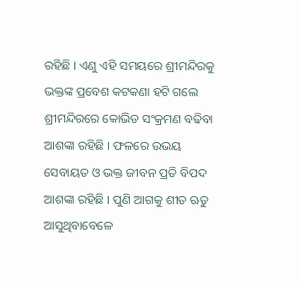ରହିଛି । ଏଣୁ ଏହି ସମୟରେ ଶ୍ରୀମନ୍ଦିରକୁ ଭକ୍ତଙ୍କ ପ୍ରବେଶ କଟକଣା ହଟି ଗଲେ ଶ୍ରୀମନ୍ଦିରରେ କୋଭିଡ ସଂକ୍ରମଣ ବଢିବା ଆଶଙ୍କା ରହିଛି । ଫଳରେ ଉଭୟ ସେବାୟତ ଓ ଭକ୍ତ ଜୀବନ ପ୍ରତି ବିପଦ ଆଶଙ୍କା ରହିଛି । ପୁଣି ଆଗକୁ ଶୀତ ଋତୁ ଆସୁଥିବାବେଳେ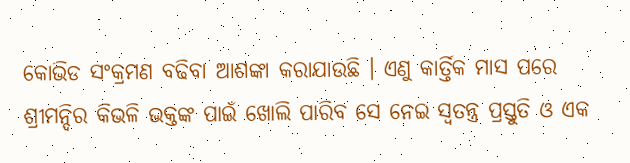କୋଭିଡ ସଂକ୍ରମଣ ବଢିବା ଆଶଙ୍କା କରାଯାଉଛି । ଏଣୁ କାର୍ତ୍ତିକ ମାସ ପରେ ଶ୍ରୀମନ୍ଦିର କିଭଳି ଭକ୍ତଙ୍କ ପାଇଁ ଖୋଲି ପାରିବ ସେ ନେଇ ସ୍ବତନ୍ତ୍ର ପ୍ରସ୍ତୁତି ଓ ଏକ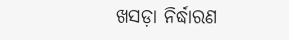ଖସଡ଼ା ନିର୍ଦ୍ଧାରଣ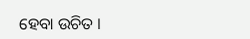ହେବା ଉଚିତ ।